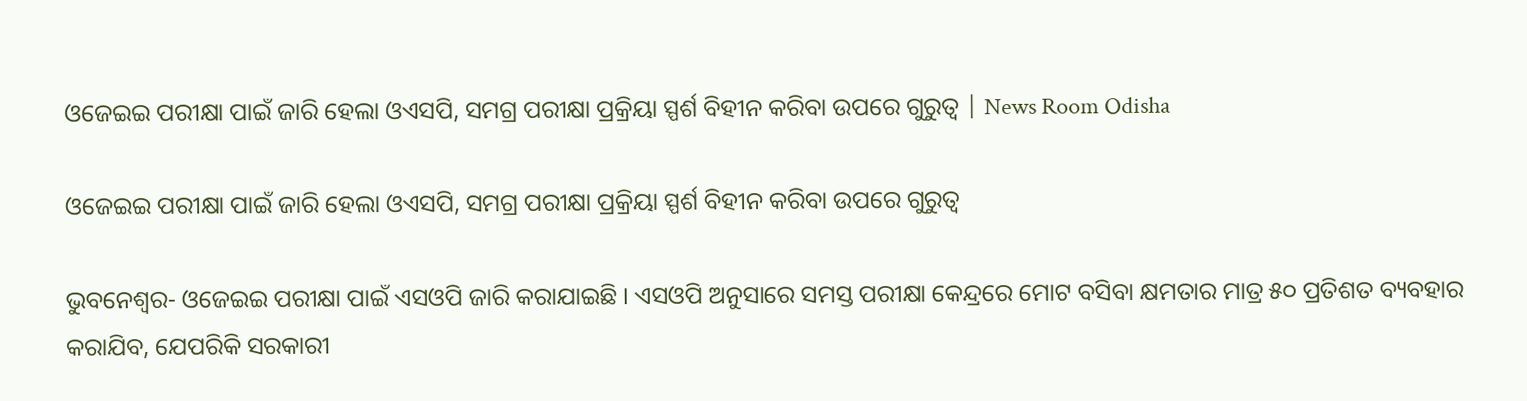ଓଜେଇଇ ପରୀକ୍ଷା ପାଇଁ ଜାରି ହେଲା ଓଏସପି, ସମଗ୍ର ପରୀକ୍ଷା ପ୍ରକ୍ରିୟା ସ୍ପର୍ଶ ବିହୀନ କରିବା ଉପରେ ଗୁରୁତ୍ୱ | News Room Odisha

ଓଜେଇଇ ପରୀକ୍ଷା ପାଇଁ ଜାରି ହେଲା ଓଏସପି, ସମଗ୍ର ପରୀକ୍ଷା ପ୍ରକ୍ରିୟା ସ୍ପର୍ଶ ବିହୀନ କରିବା ଉପରେ ଗୁରୁତ୍ୱ

ଭୁବନେଶ୍ୱର- ଓଜେଇଇ ପରୀକ୍ଷା ପାଇଁ ଏସଓପି ଜାରି କରାଯାଇଛି । ଏସଓପି ଅନୁସାରେ ସମସ୍ତ ପରୀକ୍ଷା କେନ୍ଦ୍ରରେ ମୋଟ ବସିବା କ୍ଷମତାର ମାତ୍ର ୫୦ ପ୍ରତିଶତ ବ୍ୟବହାର କରାଯିବ, ଯେପରିକି ସରକାରୀ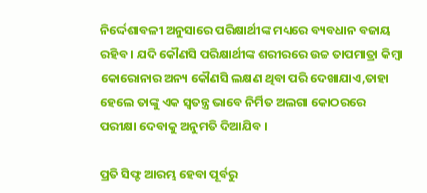ନିର୍ଦ୍ଦେଶାବଳୀ ଅନୁସାରେ ପରିକ୍ଷାର୍ଥୀଙ୍କ ମଧ୍ୟରେ ବ୍ୟବଧାନ ବଜାୟ ରହିବ । ଯଦି କୌଣସି ପରିକ୍ଷାର୍ଥୀଙ୍କ ଶରୀରରେ ଉଚ୍ଚ ତାପମାତ୍ରା କିମ୍ବା କୋରୋନାର ଅନ୍ୟ କୌଣସି ଲକ୍ଷଣ ଥିବା ପରି ଦେଖାଯାଏ,ତାହା ହେଲେ ତାଙ୍କୁ ଏକ ସ୍ୱତନ୍ତ୍ର ଭାବେ ନିର୍ମିତ ଅଲଗା କୋଠରରେ ପରୀକ୍ଷା ଦେବାକୁ ଅନୁମତି ଦିଆଯିବ ।

ପ୍ରତି ସିଫ୍ଟ ଆରମ୍ଭ ହେବା ପୂର୍ବରୁ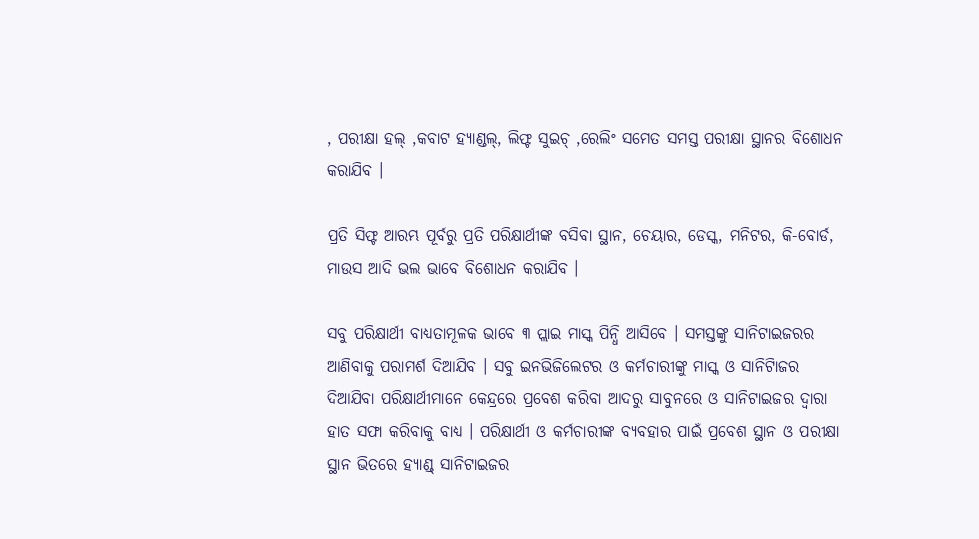, ପରୀକ୍ଷା ହଲ୍ ,କବାଟ ହ୍ୟାଣ୍ଡଲ୍‌, ଲିଫ୍ଟ ସୁଇଚ୍ ,ରେଲିଂ ସମେତ ସମସ୍ତ ପରୀକ୍ଷା ସ୍ଥାନର ବିଶୋଧନ କରାଯିବ ।

ପ୍ରତି ସିଫ୍ଟ ଆରମ୍ଭ ପୂର୍ବରୁ ପ୍ରତି ପରିକ୍ଷାର୍ଥୀଙ୍କ ବସିବା ସ୍ଥାନ, ଚେୟାର, ଡେସ୍କ, ମନିଟର, କି-ବୋର୍ଡ, ମାଉସ ଆଦି ଭଲ ଭାବେ ବିଶୋଧନ କରାଯିବ ।

ସବୁ ପରିକ୍ଷାର୍ଥୀ ବାଧ୍ୟତାମୂଳକ ଭାବେ ୩ ପ୍ଲାଇ ମାସ୍କ ପିନ୍ଧି ଆସିବେ । ସମସ୍ତଙ୍କୁ ସାନିଟାଇଜରର ଆଣିବାକୁ ପରାମର୍ଶ ଦିଆଯିବ । ସବୁ ଇନଭିଜିଲେଟର ଓ କର୍ମଚାରୀଙ୍କୁ ମାସ୍କ ଓ ସାନିଟାିଜର ଦିଆଯିବା ପରିକ୍ଷାର୍ଥୀମାନେ କେନ୍ଦ୍ରରେ ପ୍ରବେଶ କରିବା ଆଦରୁ ସାବୁନରେ ଓ ସାନିଟାଇଜର ଦ୍ୱାରା ହାତ ସଫା କରିବାକୁ ବାଧ୍ୟ । ପରିକ୍ଷାର୍ଥୀ ଓ କର୍ମଚାରୀଙ୍କ ବ୍ୟବହାର ପାଇଁ ପ୍ରବେଶ ସ୍ଥାନ ଓ ପରୀକ୍ଷା ସ୍ଥାନ ଭିତରେ ହ୍ୟାଣ୍ଡ୍ ସାନିଟାଇଜର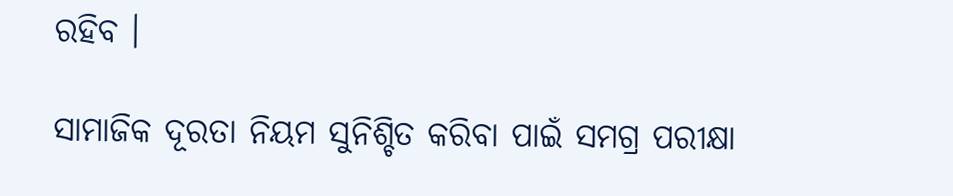ରହିବ ।

ସାମାଜିକ ଦୂରତା ନିୟମ ସୁନିଶ୍ଚିତ କରିବା ପାଇଁ ସମଗ୍ର ପରୀକ୍ଷା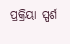ପ୍ରକ୍ରିୟା ସ୍ପର୍ଶ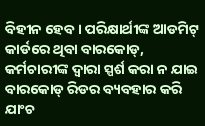ବିହୀନ ହେବ । ପରିକ୍ଷାର୍ଥୀଙ୍କ ଆଡମିଟ୍ କାର୍ଡରେ ଥିବା ବାରକୋଡ୍‌, କର୍ମଚାରୀଙ୍କ ଦ୍ୱାରା ସ୍ପର୍ଶ କରା ନ ଯାଇ ବାରକୋଡ୍ ରିଡର ବ୍ୟବହାର କରି ଯାଂଚ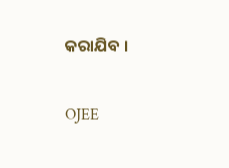କରାଯିବ ।

OJEE